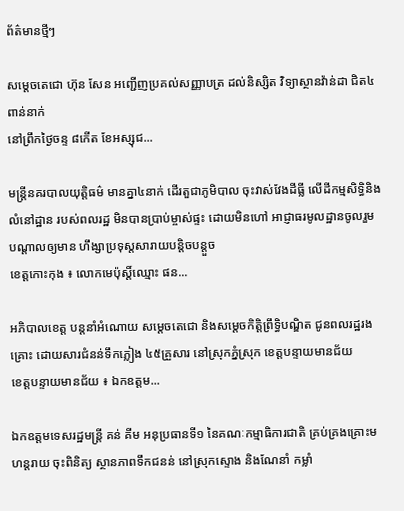ព័ត៌មានថ្មីៗ

សម្តេចតេជោ ហ៊ុន សែន អញ្ជើញប្រគល់សញ្ញាបត្រ ដល់និស្សិត វិទ្យាស្ថានវ៉ាន់ដា ជិត៤ពាន់នាក់
នៅព្រឹកថ្ងៃចន្ទ ៨កើត ខែអស្សុជ...

មន្ត្រីនគរបាលយុត្តិធម៌ មានគ្នា៤នាក់ ដើរតួជាភូមិបាល ចុះវាស់វែងដីធ្លី លើដីកម្មសិទ្ធិនិងលំនៅដ្ឋាន របស់ពលរដ្ឋ មិនបានប្រាប់ម្ចាស់ផ្ទះ ដោយមិនហៅ អាជ្ញាធរមូលដ្ឋានចូលរួម បណ្តាលឲ្យមាន ហឹង្សាប្រទុស្តសារាយបន្តិចបន្តួច
ខេត្តកោះកុង ៖ លោកមេប៉ុស្តិ៍ឈ្មោះ ផន...

អភិបាលខេត្ត បន្តនាំអំណោយ សម្តេចតេជោ និងសម្តេចកិត្តិព្រឹទ្ធិបណ្ឌិត ជូនពលរដ្ឋរងគ្រោះ ដោយសារជំនន់ទឹកភ្លៀង ៤៥គ្រួសារ នៅស្រុកភ្នំស្រុក ខេត្តបន្ទាយមានជ័យ
ខេត្តបន្ទាយមានជ័យ ៖ ឯកឧត្តម...

ឯកឧត្តមទេសរដ្ឋមន្ត្រី គន់ គីម អនុប្រធានទី១ នៃគណៈកម្មាធិការជាតិ គ្រប់គ្រងគ្រោះមហន្ដរាយ ចុះពិនិត្យ ស្ថានភាពទឹកជនន់ នៅស្រុកស្ទោង និងណែនាំ កម្លាំ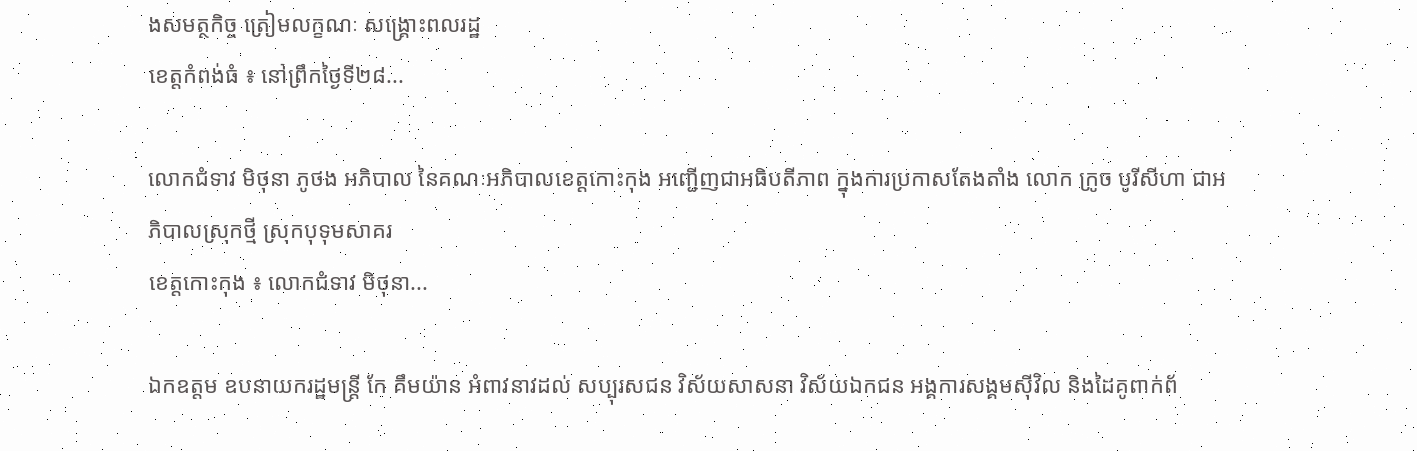ងសមត្ថកិច្ច ត្រៀមលក្ខណៈ សង្គ្រោះពលរដ្ឋ
ខេត្តកំពង់ធំ ៖ នៅព្រឹកថ្ងៃទី២៨...

លោកជំទាវ មិថុនា ភូថង អភិបាល នៃគណៈអភិបាលខេត្តកោះកុង អញ្ជើញជាអធិបតីភាព ក្នុងការប្រកាសតែងតាំង លោក ក្រូច បូរីសីហា ជាអភិបាលស្រុកថ្មី ស្រុកបុទុមសាគរ
ខេត្តកោះកុង ៖ លោកជំទាវ មិថុនា...

ឯកឧត្តម ឧបនាយករដ្ឋមន្រ្តី កែ គឹមយ៉ាន អំពាវនាវដល់ សប្បុរសជន វិស័យសាសនា វិស័យឯកជន អង្គការសង្គមស៊ីវិល និងដៃគូពាក់ព័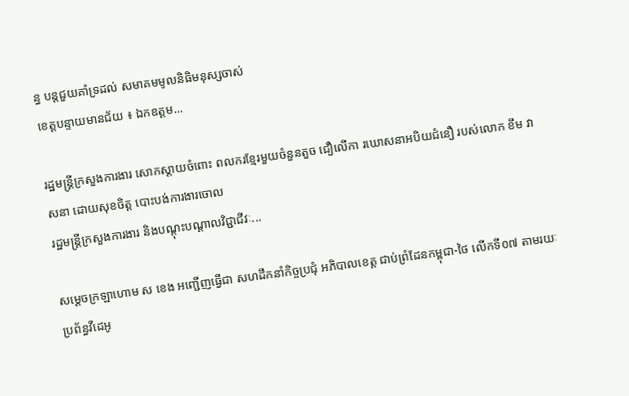ន្ធ បន្តជួយគាំទ្រដល់ សមាគមមូលនិធិមនុស្សចាស់
ខេត្តបន្ទាយមានជ័យ ៖ ឯកឧត្តម...

រដ្ឋមន្ត្រីក្រសួងការងារ សោកស្តាយចំពោះ ពលករខ្មែរមួយចំនួនតួច ជឿលើកា រឃោសនាអបិយជំនឿ របស់លោក ខឹម វាសនា ដោយសុខចិត្ត បោះបង់ការងារចោល
រដ្ឋមន្ត្រីក្រសួងការងារ និងបណ្តុះបណ្តាលវិជ្ជាជីវៈ...

សម្ដេចក្រឡាហោម ស ខេង អញ្ជើញធ្វើជា សហដឹកនាំកិច្ចប្រជុំ អភិបាលខេត្ត ជាប់ព្រំដែនកម្ពុជា-ថៃ លើកទី០៧ តាមរយៈប្រព័ន្ធវីដេអូ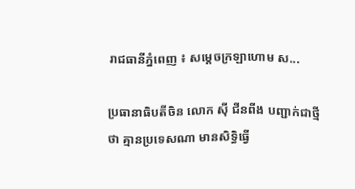រាជធានីភ្នំពេញ ៖ សម្ដេចក្រឡាហោម ស...

ប្រធានាធិបតីចិន លោក ស៊ី ជីនពីង បញ្ជាក់ជាថ្មីថា គ្មានប្រទេសណា មានសិទ្ធិធ្វើ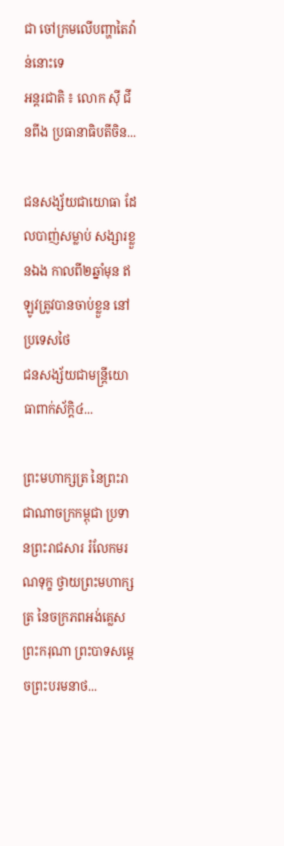ជា ចៅក្រមលើបញ្ហាតៃវ៉ាន់នោះទេ
អន្តរជាតិ ៖ លោក ស៊ី ជីនពីង ប្រធានាធិបតីចិន...

ជនសង្ស័យជាយោធា ដែលបាញ់សម្លាប់ សង្សារខ្លួនឯង កាលពី២ឆ្នាំមុន ឥឡូវត្រូវបានចាប់ខ្លួន នៅប្រទេសថៃ
ជនសង្ស័យជាមន្ដ្រីយោធាពាក់ស័ក្ដិ៤...

ព្រះមហាក្សត្រ នៃព្រះរាជាណាចក្រកម្ពុជា ប្រទានព្រះរាជសារ រំលែកមរណទុក្ខ ថ្វាយព្រះមហាក្សត្រ នៃចក្រភពអង់គ្លេស
ព្រះករុណា ព្រះបាទសម្ដេចព្រះបរមនាថ...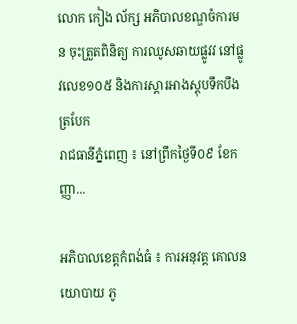លោក កៀង ល័ក្ស អភិបាលខណ្ឌចំការមន ចុះត្រួតពិនិត្យ ការឈូសឆាយផ្លូវវ នៅផ្លូវលេខ១០៥ និងការស្ដារអាងស្ដុបទឹកបឹងត្របែក
រាជធានីភ្នំពេញ ៖ នៅព្រឹកថ្ងៃទី០៩ ខែកញ្ញា...

អភិបាលខេត្តកំពង់ធំ ៖ ការអនុវត្ត គោលនយោបាយ ភូ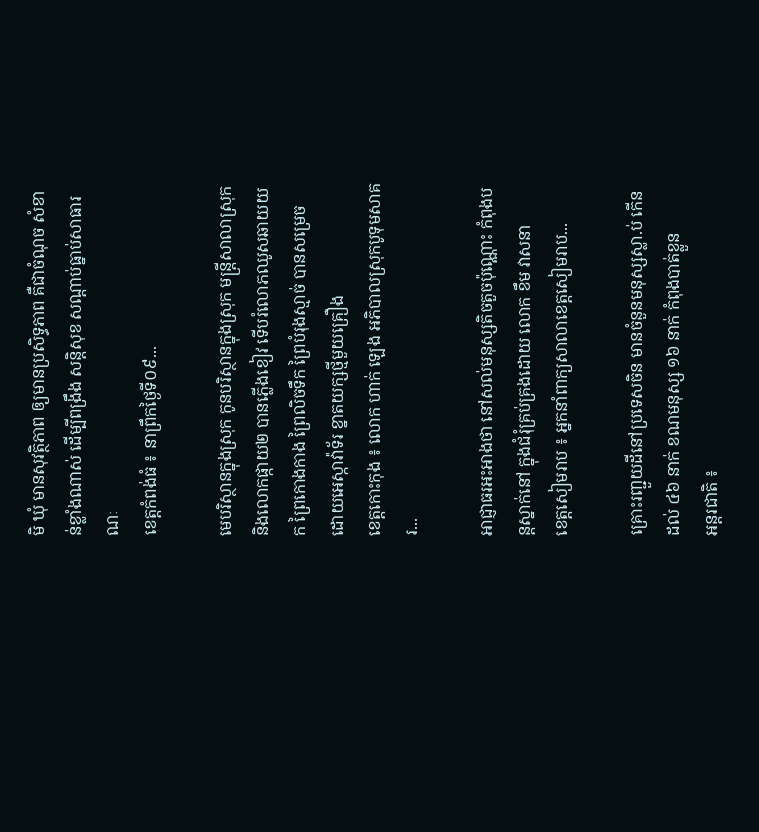មិ ឃុំ មានសុវត្ថិភាព ឲ្យមានប្រសិទ្ធភាព គឺជាចំណុច សំខាន់ខ្លាំងណាស់ ដើម្បីពង្រឹង សន្តិសុខ សណ្ដាប់ធ្នាប់សាធារណៈ
ខេត្តកំពង់ធំ ៖ នាព្រឹកថ្ងៃទី០៩...

មេបរិស្ថានក្នុងស្រុក កូនបរិស្ថានក្នុងស្រុក មន្រ្តីសាលាស្រុក និងលោកផ្កាយ២ បានភ្លើងខៀវ ទើបរំលោភឈូសឆាយយក ព្រៃកោងកាង ព្រៃលិចទឹក ព្រៃបំរុងស្មាច់ បានសម្រេច ដោយអេស្កាវ៉ាទ័រ ខ្នាតយក្សថ្មីមួយគ្រឿង
ខេត្តកោះកុង ៖ លោក ហាក់ ឡេង អភិបាលស្រុកបូទុមសាគរ...

អាជ្ញាធរអះអាងថា នៅសល់មនុស្សតិចតួចប៉ុណ្ណោះ កំពុងបន្តស្នាក់នៅ ក្នុងជំរុំគ្រប់គ្រងដោយ លោក ខឹម វាសនា
ខេត្តសៀមរាប ៖ អ្នកនាំពាក្យសាលាខេត្តសៀមរាប...

គ្រោះរញ្ជួយដីនៅប្រទេសចិន មានចំនួនមនុស្សស្លា.ប់ កើនដល់ ៤៦ នាក់ ខណមនុស្ស ១៦ នាក់ កំពុងបាត់ខ្លួន
អន្តរជាតិ ៖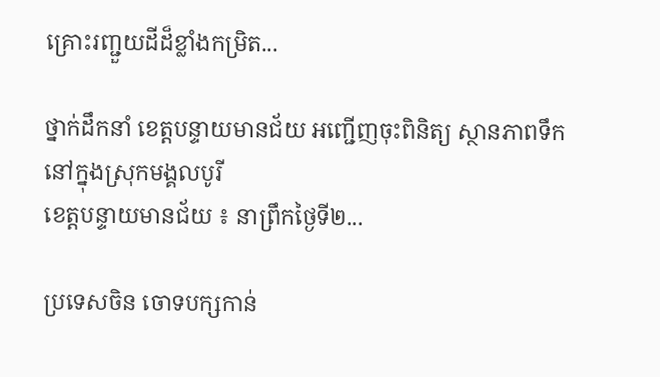គ្រោះរញ្ជួយដីដ៏ខ្លាំងកម្រិត...

ថ្នាក់ដឹកនាំ ខេត្តបន្ទាយមានជ័យ អញ្ជើញចុះពិនិត្យ ស្ថានភាពទឹក នៅក្នុងស្រុកមង្គលបូរី
ខេត្តបន្ទាយមានជ័យ ៖ នាព្រឹកថ្ងៃទី២...

ប្រទេសចិន ចោទបក្សកាន់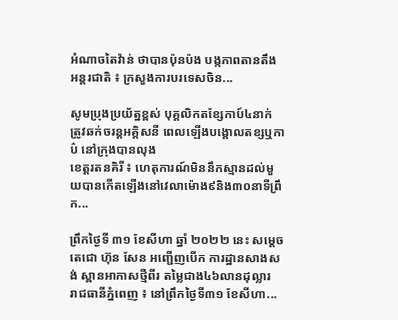អំណាចតៃវ៉ាន់ ថាបានប៉ុនប៉ង បង្កភាពតានតឹង
អន្តរជាតិ ៖ ក្រសួងការបរទេសចិន...

សូមប្រុងប្រយ័ត្នខ្ពស់ បុគ្គលិកតខ្សែកាប៍៤នាក់ ត្រូវឆក់ចរន្តអគ្គិសនី ពេលឡើងបង្គោលតខ្សឬកាប៌ នៅក្រុងបានលុង
ខេត្តរតនគិរី ៖ ហេតុការណ៍មិននឹកស្មានដល់មួយបានកើតឡើងនៅវេលាម៉ោង៩និង៣០នាទីព្រឹក...

ព្រឹកថ្ងៃទី ៣១ ខែសីហា ឆ្នាំ ២០២២ នេះ សម្តេចតេជោ ហ៊ុន សែន អញ្ជើញបើក ការដ្ឋានសាងសង់ ស្ពានអាកាសថ្មីពីរ តម្លៃជាង៤៦លានដុល្លារ
រាជធានីភ្នំពេញ ៖ នៅព្រឹកថ្ងៃទី៣១ ខែសីហា...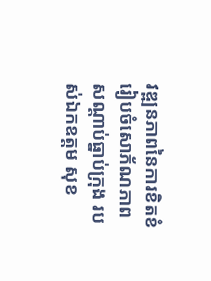វឌ្ឍនភាពនៃការខិតខំ រៀបចំសោភ័ណភាព សណ្តាប់ធ្នាប់ក្រុង របស់ឯកឧត្តម សុខ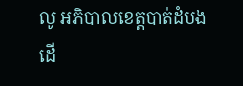លូ អភិបាលខេត្តបាត់ដំបង ដើ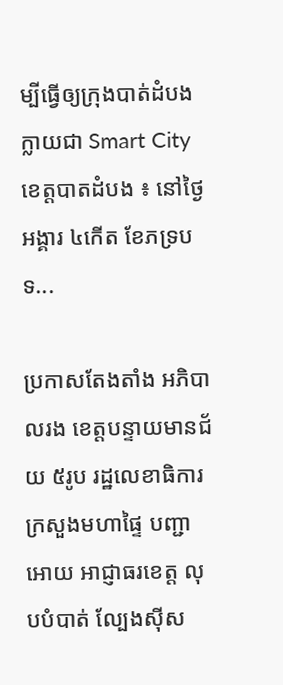ម្បីធ្វើឲ្យក្រុងបាត់ដំបង ក្លាយជា Smart City
ខេត្តបាតដំបង ៖ នៅថ្ងៃអង្គារ ៤កើត ខែភទ្របទ...

ប្រកាសតែងតាំង អភិបាលរង ខេត្តបន្ទាយមានជ័យ ៥រូប រដ្ឋលេខាធិការក្រសួងមហាផ្ទៃ បញ្ជាអោយ អាជ្ញាធរខេត្ត លុបបំបាត់ ល្បែងស៊ីស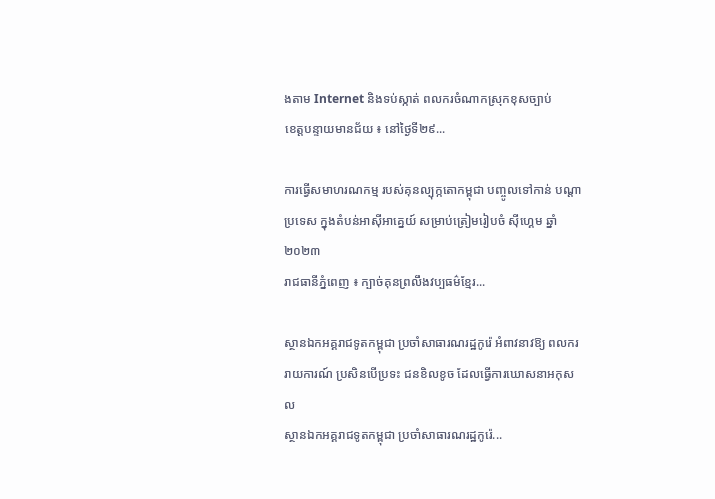ងតាម Internet និងទប់ស្កាត់ ពលករចំណាកស្រុកខុសច្បាប់
ខេត្តបន្ទាយមានជ័យ ៖ នៅថ្ងៃទី២៩...

ការធ្វើសមាហរណកម្ម របស់គុនល្បុក្កតោកម្ពុជា បញ្ចូលទៅកាន់ បណ្ដាប្រទេស ក្នុងតំបន់អាស៊ីអាគ្នេយ៍ សម្រាប់ត្រៀមរៀបចំ ស៊ីហ្គេម ឆ្នាំ២០២៣
រាជធានីភ្នំពេញ ៖ ក្បាច់គុនព្រលឹងវប្បធម៌ខ្មែរ...

ស្ថានឯកអគ្គរាជទូតកម្ពុជា ប្រចាំសាធារណរដ្ឋកូរ៉េ អំពាវនាវឱ្យ ពលកររាយការណ៍ ប្រសិនបើប្រទះ ជនខិលខូច ដែលធ្វើការឃោសនាអកុសល
ស្ថានឯកអគ្គរាជទូតកម្ពុជា ប្រចាំសាធារណរដ្ឋកូរ៉េ...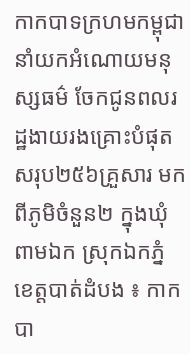កាកបាទក្រហមកម្ពុជា នាំយកអំណោយមនុស្សធម៌ ចែកជូនពលរដ្ឋងាយរងគ្រោះបំផុត សរុប២៥៦គ្រួសារ មកពីភូមិចំនួន២ ក្នុងឃុំពាមឯក ស្រុកឯកភ្នំ
ខេត្តបាត់ដំបង ៖ កាកបា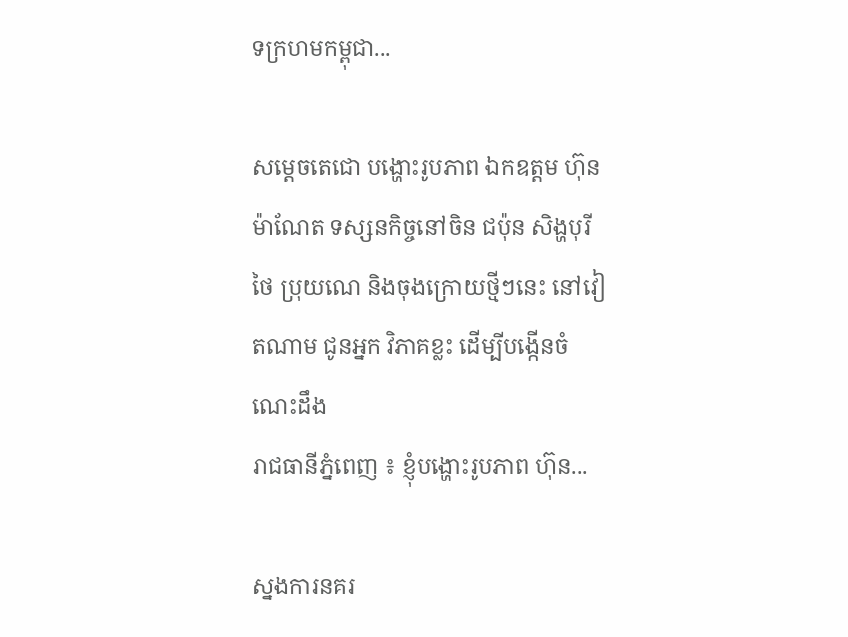ទក្រហមកម្ពុជា...

សម្តេចតេជោ បង្ហោះរូបភាព ឯកឧត្តម ហ៊ុន ម៉ាណែត ទស្សនកិច្ចនៅចិន ជប៉ុន សិង្ហបុរី ថៃ ប្រុយណេ និងចុងក្រោយថ្មីៗនេះ នៅវៀតណាម ជូនអ្នក វិភាគខ្លះ ដើម្បីបង្កើនចំណេះដឹង
រាជធានីភ្នំពេញ ៖ ខ្ញុំបង្ហោះរូបភាព ហ៊ុន...

ស្នងការនគរ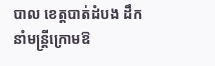បាល ខេត្តបាត់ដំបង ដឹកនាំមន្ត្រីក្រោមឱ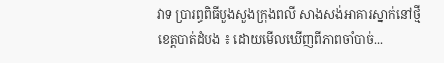វាទ ប្រារព្ធពិធីបួងសួងក្រុងពលី សាងសង់អាគារស្នាក់នៅថ្មី
ខេត្តបាត់ដំបង ៖ ដោយមើលឃើញពីភាពចាំបាច់...